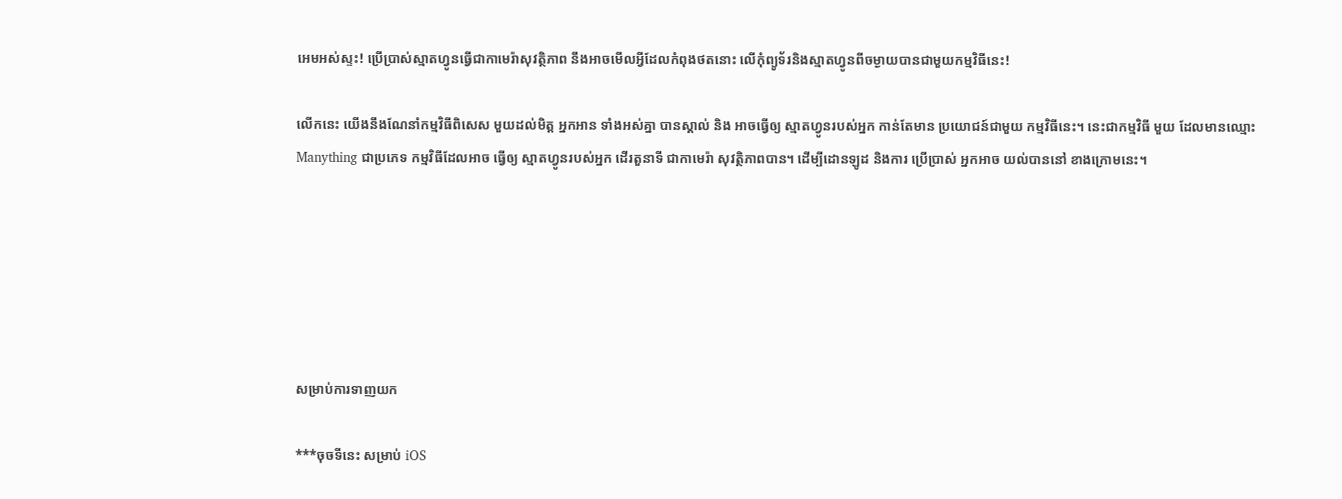អេមអស់ស្ទះ! ប្រើប្រាស់ស្មាតហ្វូនធ្វើជាកាមេរ៉ាសុវត្ថិភាព នឹងអាចមើលអ្វីដែលកំពុងថតនោះ លើកុំព្យូទ័រនិងស្មាតហ្វូនពីចម្ងាយបានជាមួយកម្មវិធីនេះ!

លើកនេះ យើងនឹងណែនាំកម្មវិធីពិសេស មួយដល់មិត្ត អ្នកអាន ទាំងអស់គ្នា បានស្គាល់ និង អាចធ្វើឲ្យ ស្មាតហ្វូនរបស់អ្នក កាន់តែមាន ប្រយោជន៍ជាមួយ កម្មវិធីនេះ។ នេះជាកម្មវិធី មួយ ដែលមានឈ្មោះ Manything ជាប្រភេទ កម្មវិធីដែលអាច ធ្វើឲ្យ ស្មាតហ្វូនរបស់អ្នក ដើរតួនាទី ជាកាមេរ៉ា សុវត្ថិភាពបាន។ ដើម្បីដោនឡូដ និងការ ប្រើប្រាស់ អ្នកអាច យល់បាននៅ ខាងក្រោមនេះ។






សម្រាប់ការទាញយក

***ចុចទីនេះ សម្រាប់ iOS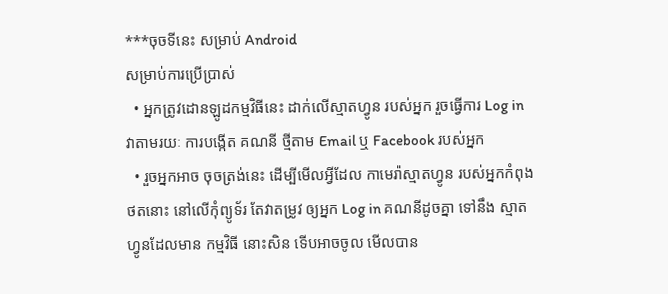***ចុចទីនេះ សម្រាប់ Android
សម្រាប់ការប្រើប្រាស់
  • អ្នកត្រូវដោនឡូដកម្មវិធីនេះ ដាក់លើស្មាតហ្វូន របស់អ្នក រួចធ្វើការ Log in វាតាមរយៈ ការបង្កើត គណនី ថ្មីតាម Email ឬ Facebook របស់អ្នក
  • រួចអ្នកអាច ចុចត្រង់នេះ ដើម្បីមើលអ្វីដែល កាមេរ៉ាស្មាតហ្វូន របស់អ្នកកំពុង ថតនោះ នៅលើកុំព្យូទ័រ តែវាតម្រូវ ឲ្យអ្នក Log in គណនីដូចគ្នា ទៅនឹង ស្មាតហ្វូនដែលមាន កម្មវិធី នោះសិន ទើបអាចចូល មើលបាន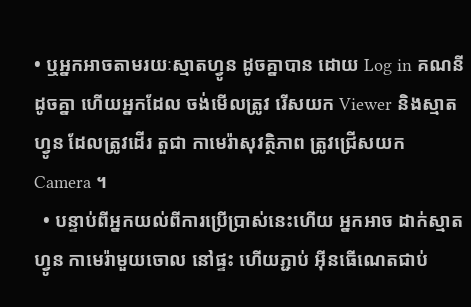• ឬអ្នកអាចតាមរយៈស្មាតហ្វូន ដូចគ្នាបាន ដោយ Log in គណនីដូចគ្នា ហើយអ្នកដែល ចង់មើលត្រូវ រើសយក Viewer និងស្មាតហ្វូន ដែលត្រូវដើរ តួជា កាមេរ៉ាសុវត្ថិភាព ត្រូវជ្រើសយក Camera ។
  • បន្ទាប់ពីអ្នកយល់ពីការប្រើប្រាស់នេះហើយ អ្នកអាច ដាក់ស្មាតហ្វូន កាមេរ៉ាមួយចោល នៅផ្ទះ ហើយភ្ជាប់ អ៊ីនធើណេតជាប់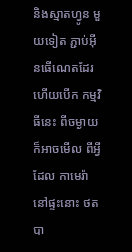និងស្មាតហ្វូន មួយទៀត ភ្ជាប់អ៊ីនធើណេតដែរ ហើយបើក កម្មវិធីនេះ ពីចម្ងាយ ក៏អាចមើល ពីអ្វីដែល កាមេរ៉ានៅផ្ទះនោះ ថតបា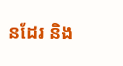នដែរ និង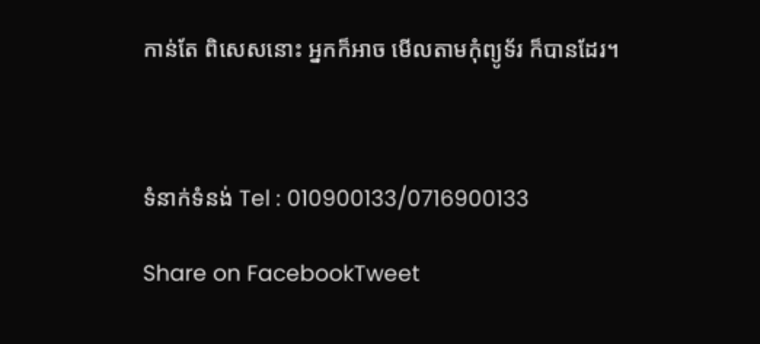កាន់តែ ពិសេសនោះ អ្នកក៏អាច មើលតាមកុំព្យូទ័រ ក៏បានដែរ។



ទំនាក់ទំនង់ Tel : 010900133/0716900133

Share on FacebookTweet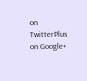on TwitterPlus on Google+